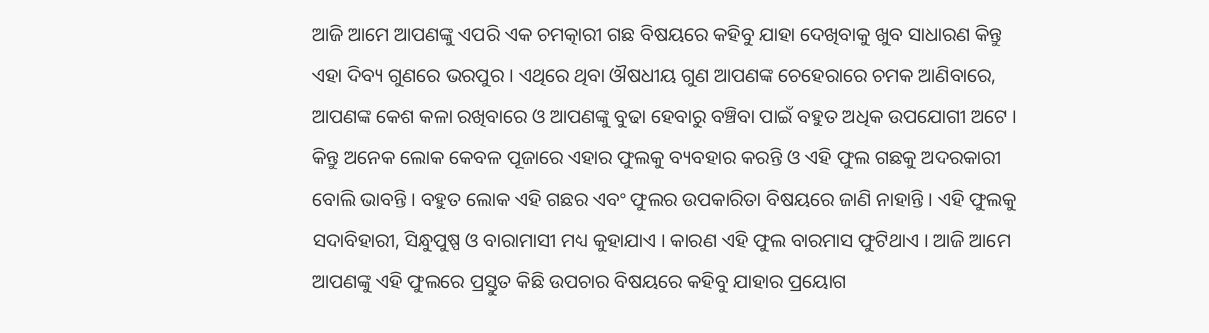ଆଜି ଆମେ ଆପଣଙ୍କୁ ଏପରି ଏକ ଚମତ୍କାରୀ ଗଛ ବିଷୟରେ କହିବୁ ଯାହା ଦେଖିବାକୁ ଖୁବ ସାଧାରଣ କିନ୍ତୁ ଏହା ଦିବ୍ୟ ଗୁଣରେ ଭରପୁର । ଏଥିରେ ଥିବା ଔଷଧୀୟ ଗୁଣ ଆପଣଙ୍କ ଚେହେରାରେ ଚମକ ଆଣିବାରେ, ଆପଣଙ୍କ କେଶ କଳା ରଖିବାରେ ଓ ଆପଣଙ୍କୁ ବୁଢା ହେବାରୁ ବଞ୍ଚିବା ପାଇଁ ବହୁତ ଅଧିକ ଉପଯୋଗୀ ଅଟେ ।
କିନ୍ତୁ ଅନେକ ଲୋକ କେବଳ ପୂଜାରେ ଏହାର ଫୁଲକୁ ବ୍ୟବହାର କରନ୍ତି ଓ ଏହି ଫୁଲ ଗଛକୁ ଅଦରକାରୀ ବୋଲି ଭାବନ୍ତି । ବହୁତ ଲୋକ ଏହି ଗଛର ଏବଂ ଫୁଲର ଉପକାରିତା ବିଷୟରେ ଜାଣି ନାହାନ୍ତି । ଏହି ଫୁଲକୁ ସଦାବିହାରୀ, ସିନ୍ଧୁପୁଷ୍ପ ଓ ବାରାମାସୀ ମଧ୍ୟ କୁହାଯାଏ । କାରଣ ଏହି ଫୁଲ ବାରମାସ ଫୁଟିଥାଏ । ଆଜି ଆମେ ଆପଣଙ୍କୁ ଏହି ଫୁଲରେ ପ୍ରସ୍ତୁତ କିଛି ଉପଚାର ବିଷୟରେ କହିବୁ ଯାହାର ପ୍ରୟୋଗ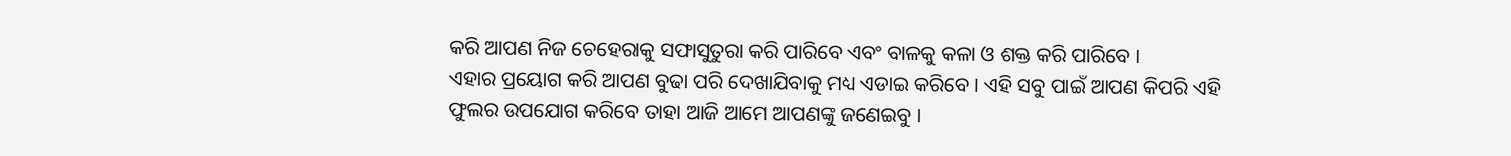କରି ଆପଣ ନିଜ ଚେହେରାକୁ ସଫାସୁତୁରା କରି ପାରିବେ ଏବଂ ବାଳକୁ କଳା ଓ ଶକ୍ତ କରି ପାରିବେ ।
ଏହାର ପ୍ରୟୋଗ କରି ଆପଣ ବୁଢା ପରି ଦେଖାଯିବାକୁ ମଧ୍ୟ ଏଡାଇ କରିବେ । ଏହି ସବୁ ପାଇଁ ଆପଣ କିପରି ଏହି ଫୁଲର ଉପଯୋଗ କରିବେ ତାହା ଆଜି ଆମେ ଆପଣଙ୍କୁ ଜଣେଇବୁ ।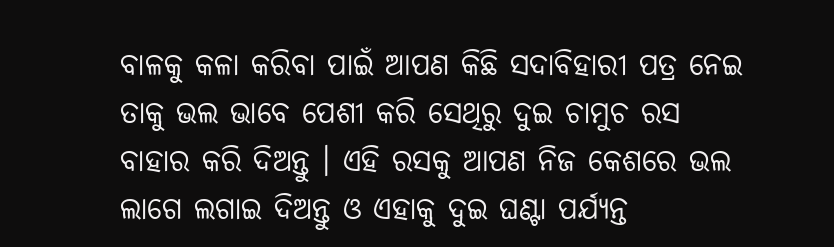ବାଳକୁ କଳା କରିବା ପାଇଁ ଆପଣ କିଛି ସଦାବିହାରୀ ପତ୍ର ନେଇ ତାକୁ ଭଲ ଭାବେ ପେଶୀ କରି ସେଥିରୁ ଦୁଇ ଚାମୁଚ ରସ ବାହାର କରି ଦିଅନ୍ତୁ । ଏହି ରସକୁ ଆପଣ ନିଜ କେଶରେ ଭଲ ଲାଗେ ଲଗାଇ ଦିଅନ୍ତୁ ଓ ଏହାକୁ ଦୁଇ ଘଣ୍ଟା ପର୍ଯ୍ୟନ୍ତ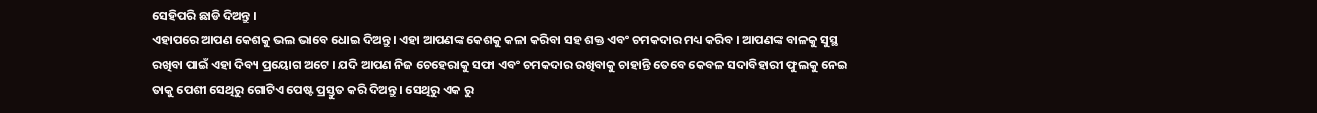ସେହିପରି ଛାଡି ଦିଅନ୍ତୁ ।
ଏହାପରେ ଆପଣ କେଶକୁ ଭଲ ଭାବେ ଧୋଇ ଦିଅନ୍ତୁ । ଏହା ଆପଣଙ୍କ କେଶକୁ କଳା କରିବା ସହ ଶକ୍ତ ଏବଂ ଚମକଦାର ମଧ୍ୟ କରିବ । ଆପଣଙ୍କ ବାଳକୁ ସୁସ୍ଥ ରଖିବା ପାଇଁ ଏହା ଦିବ୍ୟ ପ୍ରୟୋଗ ଅଟେ । ଯଦି ଆପଣ ନିଜ ଚେହେରାକୁ ସଫା ଏବଂ ଚମକଦାର ରଖିବାକୁ ଚାହାନ୍ତି ତେବେ କେବଳ ସଦାବିହାରୀ ଫୁଲକୁ ନେଇ ତାକୁ ପେଶୀ ସେଥିରୁ ଗୋଟିଏ ପେଷ୍ଟ ପ୍ରସ୍ତୁତ କରି ଦିଅନ୍ତୁ । ସେଥିରୁ ଏକ ରୁ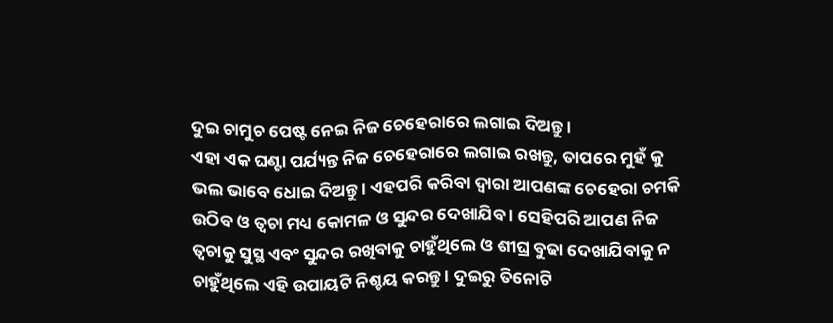ଦୁଇ ଚାମୁଚ ପେଷ୍ଟ ନେଇ ନିଜ ଚେହେରାରେ ଲଗାଇ ଦିଅନ୍ତୁ ।
ଏହା ଏକ ଘଣ୍ଟା ପର୍ଯ୍ୟନ୍ତ ନିଜ ଚେହେରାରେ ଲଗାଇ ରଖନ୍ତୁ, ତାପରେ ମୁହଁ କୁ ଭଲ ଭାବେ ଧୋଇ ଦିଅନ୍ତୁ । ଏହପରି କରିବା ଦ୍ଵାରା ଆପଣଙ୍କ ଚେହେରା ଚମକି ଉଠିବ ଓ ତ୍ଵଚା ମଧ୍ୟ କୋମଳ ଓ ସୁନ୍ଦର ଦେଖାଯିବ । ସେହିପରି ଆପଣ ନିଜ ତ୍ଵଚାକୁ ସୁସ୍ଥ ଏବଂ ସୁନ୍ଦର ରଖିବାକୁ ଚାହୁଁଥିଲେ ଓ ଶୀଘ୍ର ବୁଢା ଦେଖାଯିବାକୁ ନ ଚାହୁଁଥିଲେ ଏହି ଉପାୟଟି ନିଶ୍ଚୟ କରନ୍ତୁ । ଦୁଇରୁ ତିନୋଟି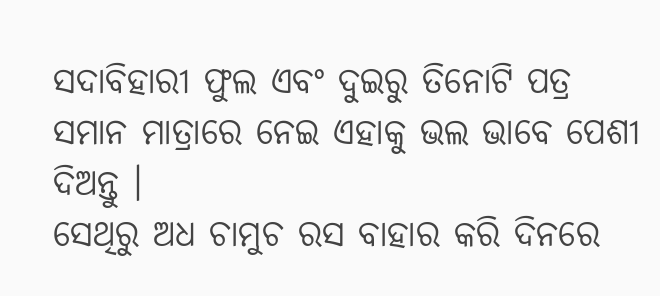ସଦାବିହାରୀ ଫୁଲ ଏବଂ ଦୁଇରୁ ତିନୋଟି ପତ୍ର ସମାନ ମାତ୍ରାରେ ନେଇ ଏହାକୁ ଭଲ ଭାବେ ପେଶୀ ଦିଅନ୍ତୁ ।
ସେଥିରୁ ଅଧ ଚାମୁଚ ରସ ବାହାର କରି ଦିନରେ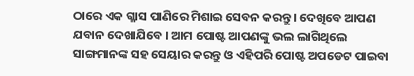ଠାରେ ଏକ ଗ୍ଳାସ ପାଣିରେ ମିଶାଇ ସେବନ କରନ୍ତୁ । ଦେଖିବେ ଆପଣ ଯବାନ ଦେଖାଯିବେ । ଆମ ପୋଷ୍ଟ ଆପଣଙ୍କୁ ଭଲ ଲାଗିଥିଲେ ସାଙ୍ଗମାନଙ୍କ ସହ ସେୟାର କରନ୍ତୁ ଓ ଏହିପରି ପୋଷ୍ଟ ଅପଡେଟ ପାଇବା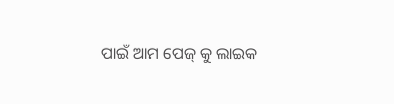ପାଇଁ ଆମ ପେଜ୍ କୁ ଲାଇକ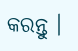କରନ୍ତୁ ।